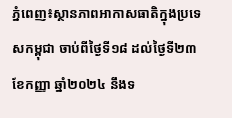ភ្នំពេញ៖ស្ថានភាពអាកាសធាតិក្នុងប្រទេសកម្ពុជា ចាប់ពីថ្ងៃទី១៨ ដល់ថ្ងៃទី២៣ ខែកញ្ញា ឆ្នាំ២០២៤ នឹងទ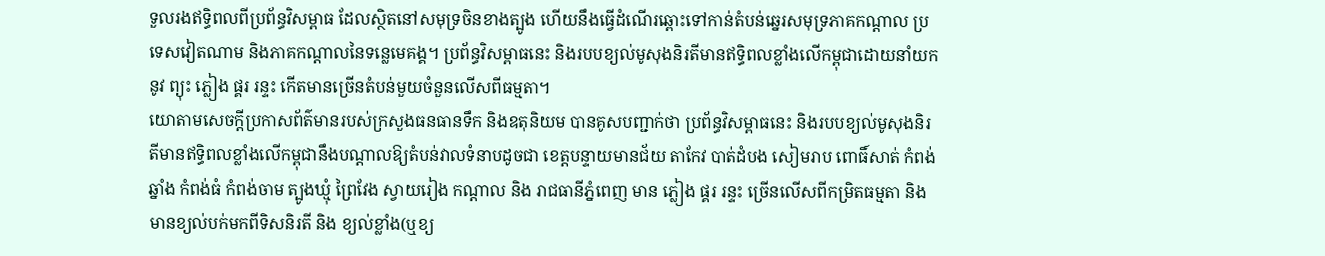ទួលរងឥទ្ធិពលពីប្រព័ន្ធវិសម្ពាធ ដែលស្ថិតនៅសមុទ្រចិនខាងត្បូង ហើយនឹងធ្វើដំណើរឆ្ពោះទៅកាន់តំបន់ឆ្នេរសមុទ្រភាគកណ្ដាល ប្រទេសវៀតណាម និងភាគកណ្ដាលនៃទន្លេមេគង្គ។ ប្រព័ន្ធវិសម្ពាធនេះ និងរបបខ្យល់មូសុងនិរតីមានឥទ្ធិពលខ្លាំងលើកម្ពុជាដោយនាំយកនូវ ព្យុះ ភ្លៀង ផ្គរ រន្ទះ កើតមានច្រើនតំបន់មួយចំនួនលើសពីធម្មតា។
យោតាមសេចក្តីប្រកាសព័ត៌មានរបស់ក្រសួងធនធានទឹក និងឧតុនិយម បានគូសបញ្ជាក់ថា ប្រព័ន្ធវិសម្ពាធនេះ និងរបបខ្យល់មូសុងនិរតីមានឥទ្ធិពលខ្លាំងលើកម្ពុជានឹងបណ្តាលឱ្យតំបន់វាលទំនាបដូចជា ខេត្តបន្ទាយមានជ័យ តាកែវ បាត់ដំបង សៀមរាប ពោធិ៍សាត់ កំពង់ឆ្នាំង កំពង់ធំ កំពង់ចាម ត្បូងឃ្មុំ ព្រៃវែង ស្វាយរៀង កណ្ដាល និង រាជធានីភ្នំពេញ មាន ភ្លៀង ផ្គរ រន្ទះ ច្រើនលើសពីកម្រិតធម្មតា និងមានខ្យល់បក់មកពីទិសនិរតី និង ខ្យល់ខ្លាំង(ឬខ្យ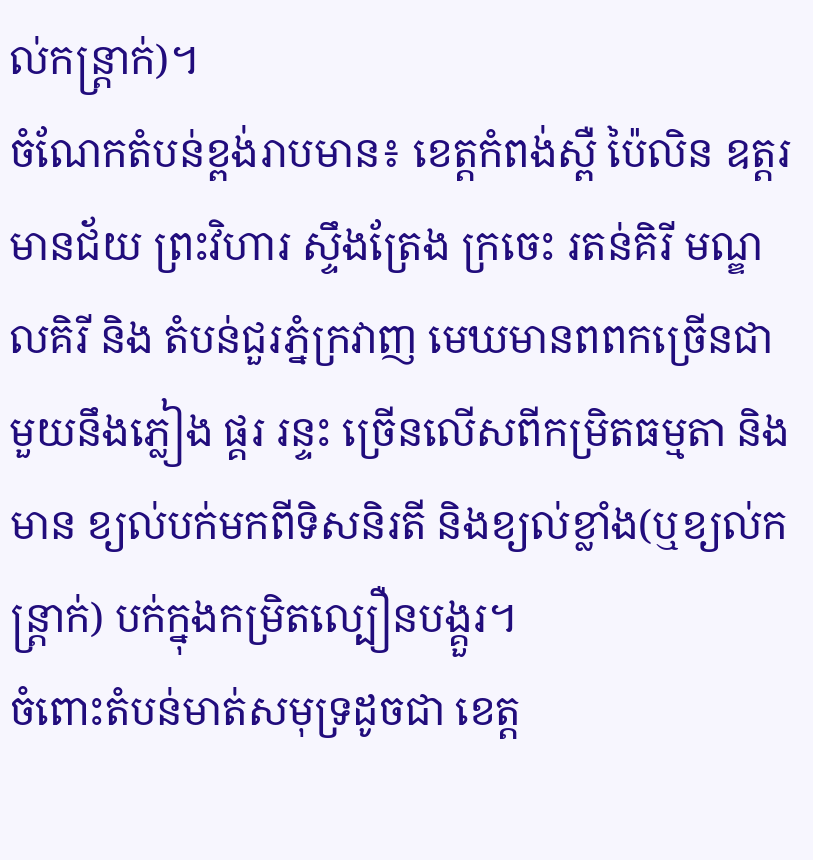ល់កន្ត្រាក់)។
ចំណែកតំបន់ខ្ពង់រាបមាន៖ ខេត្តកំពង់ស្ពឺ ប៉ៃលិន ឧត្តរមានជ័យ ព្រះវិហារ ស្ទឹងត្រែង ក្រចេះ រតន់គិរី មណ្ឌលគិរី និង តំបន់ជួរភ្នំក្រវាញ មេឃមានពពកច្រើនជាមួយនឹងភ្លៀង ផ្គរ រន្ទះ ច្រើនលើសពីកម្រិតធម្មតា និងមាន ខ្យល់បក់មកពីទិសនិរតី និងខ្យល់ខ្លាំង(ឬខ្យល់កន្ត្រាក់) បក់ក្នុងកម្រិតល្បឿនបង្គួរ។
ចំពោះតំបន់មាត់សមុទ្រដូចជា ខេត្ត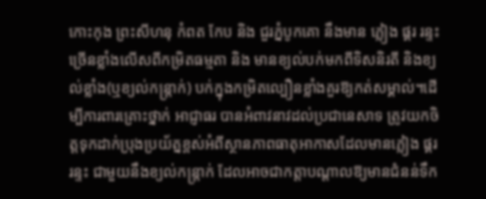កោះកុង ព្រះសីហនុ កំពត កែប និង ជួរភ្នំបូកគោ នឹងមាន ភ្លៀង ផ្គរ រន្ទះ ច្រើនខ្លាំងលើសពីកម្រិតធម្មតា និង មានខ្យល់បក់មកពីទិសនិរតី និងខ្យល់ខ្លាំង(ឬខ្យល់កន្ត្រាក់) បក់ក្នុងកម្រិតល្បឿនខ្លាំងគួរឱ្យកត់សម្គាល់។ដើម្បីការពារគ្រោះថ្នាក់ អាជ្ញាធរ បានអំពាវនាវដល់ប្រជានេសាទ ត្រូវយកចិត្តទុកដាក់ប្រុងប្រយ័ត្នខ្ពស់អំពីស្ថានភាពធាតុអាកាសដែលមានភ្លៀង ផ្គរ រន្ទះ ជាមួយនឹងខ្យល់កន្ត្រាក់ ដែលអាចជាកត្តាបណ្ដាលឱ្យមានជំនន់ទឹក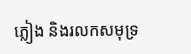ភ្លៀង និងរលកសមុទ្រ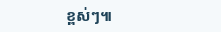ខ្ពស់ៗ៕